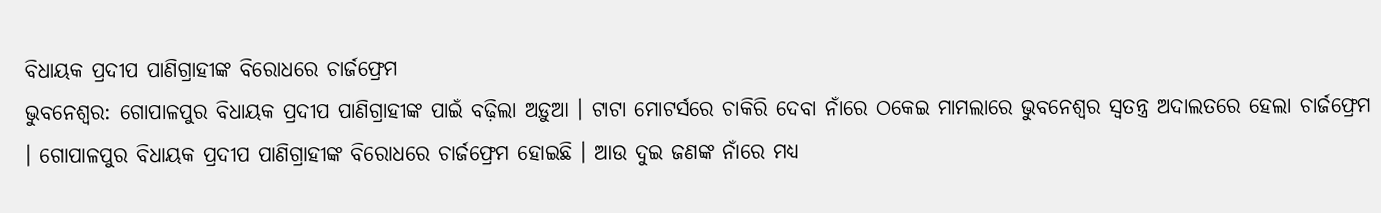ବିଧାୟକ ପ୍ରଦୀପ ପାଣିଗ୍ରାହୀଙ୍କ ବିରୋଧରେ ଚାର୍ଜଫ୍ରେମ
ଭୁବନେଶ୍ୱର: ଗୋପାଳପୁର ବିଧାୟକ ପ୍ରଦୀପ ପାଣିଗ୍ରାହୀଙ୍କ ପାଇଁ ବଢ଼ିଲା ଅଡ଼ୁଆ । ଟାଟା ମୋଟର୍ସରେ ଚାକିରି ଦେବା ନାଁରେ ଠକେଇ ମାମଲାରେ ଭୁବନେଶ୍ବର ସ୍ବତନ୍ତ୍ର ଅଦାଲତରେ ହେଲା ଚାର୍ଜଫ୍ରେମ । ଗୋପାଳପୁର ବିଧାୟକ ପ୍ରଦୀପ ପାଣିଗ୍ରାହୀଙ୍କ ବିରୋଧରେ ଚାର୍ଜଫ୍ରେମ ହୋଇଛି । ଆଉ ଦୁଇ ଜଣଙ୍କ ନାଁରେ ମଧ୍ୟ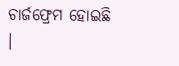ଚାର୍ଜଫ୍ରେମ ହୋଇଛି ।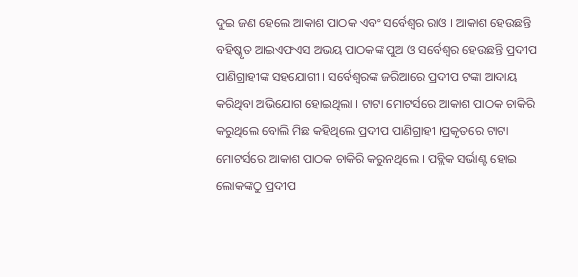ଦୁଇ ଜଣ ହେଲେ ଆକାଶ ପାଠକ ଏବଂ ସର୍ବେଶ୍ବର ରାଓ । ଆକାଶ ହେଉଛନ୍ତି ବହିଷ୍କୃତ ଆଇଏଫଏସ ଅଭୟ ପାଠକଙ୍କ ପୁଅ ଓ ସର୍ବେଶ୍ୱର ହେଉଛନ୍ତି ପ୍ରଦୀପ ପାଣିଗ୍ରାହୀଙ୍କ ସହଯୋଗୀ । ସର୍ବେଶ୍ବରଙ୍କ ଜରିଆରେ ପ୍ରଦୀପ ଟଙ୍କା ଆଦାୟ କରିଥିବା ଅଭିଯୋଗ ହୋଇଥିଲା । ଟାଟା ମୋଟର୍ସରେ ଆକାଶ ପାଠକ ଚାକିରି କରୁଥିଲେ ବୋଲି ମିଛ କହିଥିଲେ ପ୍ରଦୀପ ପାଣିଗ୍ରାହୀ ।ପ୍ରକୃତରେ ଟାଟା ମୋଟର୍ସରେ ଆକାଶ ପାଠକ ଚାକିରି କରୁନଥିଲେ । ପବ୍ଲିକ ସର୍ଭାଣ୍ଟ ହୋଇ ଲୋକଙ୍କଠୁ ପ୍ରଦୀପ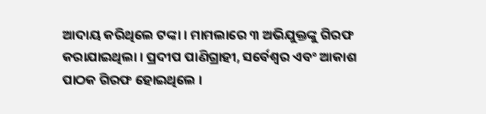ଆଦାୟ କରିଥିଲେ ଟଙ୍କା । ମାମଲାରେ ୩ ଅଭିଯୁକ୍ତଙ୍କୁ ଗିରଫ କରାଯାଇଥିଲା । ପ୍ରଦୀପ ପାଣିଗ୍ରାହୀ, ସର୍ବେଶ୍ବର ଏବଂ ଆକାଶ ପାଠକ ଗିରଫ ହୋଇଥିଲେ ।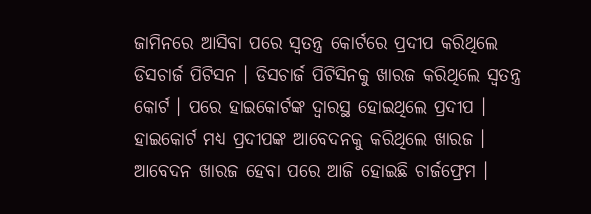ଜାମିନରେ ଆସିବା ପରେ ସ୍ବତନ୍ତ୍ର କୋର୍ଟରେ ପ୍ରଦୀପ କରିଥିଲେ ଡିସଚାର୍ଜ ପିଟିସନ । ଡିସଚାର୍ଜ ପିଟିସିନକୁ ଖାରଜ କରିଥିଲେ ସ୍ବତନ୍ତ୍ର କୋର୍ଟ । ପରେ ହାଇକୋର୍ଟଙ୍କ ଦ୍ବାରସ୍ଥ ହୋଇଥିଲେ ପ୍ରଦୀପ । ହାଇକୋର୍ଟ ମଧ୍ୟ ପ୍ରଦୀପଙ୍କ ଆବେଦନକୁ କରିଥିଲେ ଖାରଜ । ଆବେଦନ ଖାରଜ ହେବା ପରେ ଆଜି ହୋଇଛି ଚାର୍ଜଫ୍ରେମ ।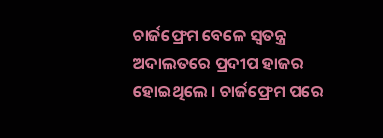ଚାର୍ଜଫ୍ରେମ ବେଳେ ସ୍ବତନ୍ତ୍ର ଅଦାଲତରେ ପ୍ରଦୀପ ହାଜର ହୋଇଥିଲେ । ଚାର୍ଜଫ୍ରେମ ପରେ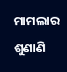ମାମଲାର ଶୁଣାଣି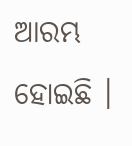ଆରମ୍ଭ ହୋଇଛି ।